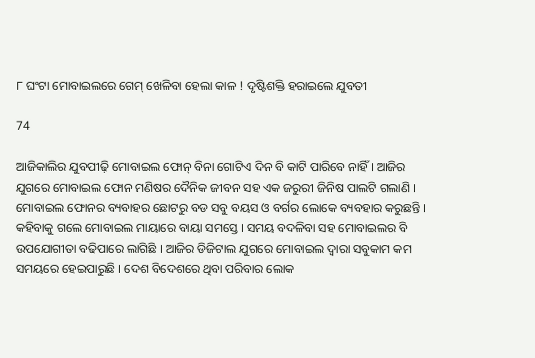୮ ଘଂଟା ମୋବାଇଲରେ ଗେମ୍ ଖେଳିବା ହେଲା କାଳ ! ଦୃଷ୍ଟିଶକ୍ତି ହରାଇଲେ ଯୁବତୀ

74

ଆଜିକାଲିର ଯୁବପୀଢ଼ି ମୋବାଇଲ ଫୋନ୍ ବିନା ଗୋଟିଏ ଦିନ ବି କାଟି ପାରିବେ ନାହିଁ । ଆଜିର ଯୁଗରେ ମୋବାଇଲ ଫୋନ ମଣିଷର ଦୈନିକ ଜୀବନ ସହ ଏକ ଜରୁରୀ ଜିନିଷ ପାଲଟି ଗଲାଣି । ମୋବାଇଲ ଫୋନର ବ୍ୟବାହର ଛୋଟରୁ ବଡ ସବୁ ବୟସ ଓ ବର୍ଗର ଲୋକେ ବ୍ୟବହାର କରୁଛନ୍ତି । କହିବାକୁ ଗଲେ ମୋବାଇଲ ମାୟାରେ ବାୟା ସମସ୍ତେ । ସମୟ ବଦଳିବା ସହ ମୋବାଇଲର ବି ଉପଯୋଗୀତା ବଢିପାରେ ଲାଗିଛି । ଆଜିର ଡିଜିଟାଲ ଯୁଗରେ ମୋବାଇଲ ଦ୍ୱାରା ସବୁକାମ କମ ସମୟରେ ହେଇପାରୁଛି । ଦେଶ ବିଦେଶରେ ଥିବା ପରିବାର ଲୋକ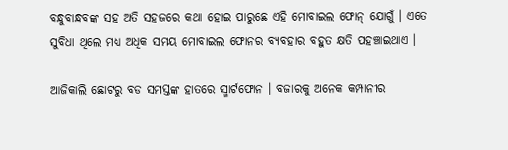ବନ୍ଧୁବାନ୍ଧବଙ୍କ ସହ ଅତି ସହଜରେ କଥା ହୋଇ ପାରୁଛେ ଏହି ମୋବାଇଲ ଫୋନ୍ ଯୋଗୁଁ । ଏତେ ସୁବିଧା ଥିଲେ ମଧ୍ୟ ଅଧିକ ସମୟ ମୋବାଇଲ ଫୋନର ବ୍ୟବହାର ବହୁତ କ୍ଷତି ପହଞ୍ଚାଇଥାଏ ।

ଆଜିକାଲି ଛୋଟରୁ ବଡ ସମସ୍ତଙ୍କ ହାତରେ ସ୍ମାର୍ଟଫୋନ । ବଜାରକୁ ଅନେକ କମ୍ପାନୀର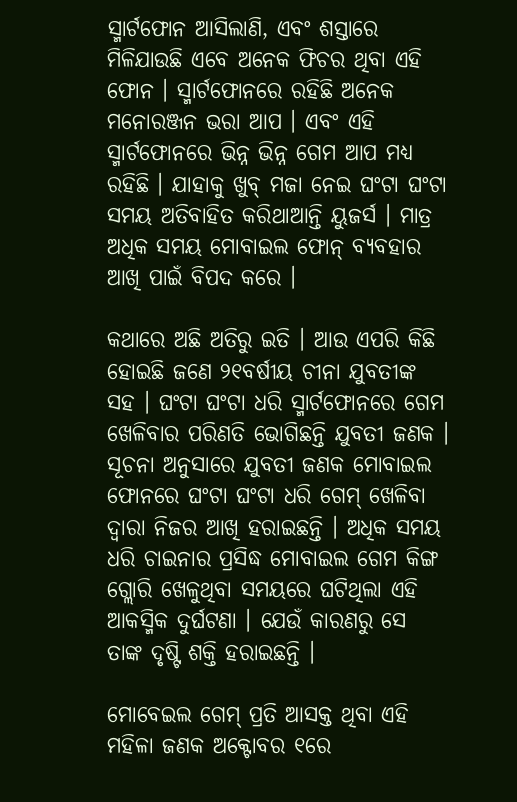ସ୍ମାର୍ଟଫୋନ ଆସିଲାଣି, ଏବଂ ଶସ୍ତାରେ ମିଳିଯାଉଛି ଏବେ ଅନେକ ଫିଚର ଥିବା ଏହି ଫୋନ । ସ୍ମାର୍ଟଫୋନରେ ରହିଛି ଅନେକ ମନୋରଞ୍ଜନ ଭରା ଆପ । ଏବଂ ଏହି ସ୍ମାର୍ଟଫୋନରେ ଭିନ୍ନ ଭିନ୍ନ ଗେମ ଆପ ମଧ୍ୟ ରହିଛି । ଯାହାକୁ ଖୁବ୍ ମଜା ନେଇ ଘଂଟା ଘଂଟା ସମୟ ଅତିବାହିତ କରିଥାଆନ୍ତି ୟୁଜର୍ସ । ମାତ୍ର ଅଧିକ ସମୟ ମୋବାଇଲ ଫୋନ୍ ବ୍ୟବହାର ଆଖି ପାଇଁ ବିପଦ କରେ ।

କଥାରେ ଅଛି ଅତିରୁ ଇତି । ଆଉ ଏପରି କିଛି ହୋଇଛି ଜଣେ ୨୧ବର୍ଷୀୟ ଚୀନା ଯୁବତୀଙ୍କ ସହ । ଘଂଟା ଘଂଟା ଧରି ସ୍ମାର୍ଟଫୋନରେ ଗେମ ଖେଳିବାର ପରିଣତି ଭୋଗିଛନ୍ତି ଯୁବତୀ ଜଣକ । ସୂଚନା ଅନୁସାରେ ଯୁବତୀ ଜଣକ ମୋବାଇଲ ଫୋନରେ ଘଂଟା ଘଂଟା ଧରି ଗେମ୍ ଖେଳିବା ଦ୍ୱାରା ନିଜର ଆଖି ହରାଇଛନ୍ତି । ଅଧିକ ସମୟ ଧରି ଚାଇନାର ପ୍ରସିଦ୍ଧ ମୋବାଇଲ ଗେମ କିଙ୍ଗ ଗ୍ଲୋରି ଖେଳୁଥିବା ସମୟରେ ଘଟିଥିଲା ଏହି ଆକସ୍ମିକ ଦୁର୍ଘଟଣା । ଯେଉଁ କାରଣରୁ ସେ ତାଙ୍କ ଦୃଷ୍ଟି ଶକ୍ତି ହରାଇଛନ୍ତି ।

ମୋବେଇଲ ଗେମ୍ ପ୍ରତି ଆସକ୍ତ ଥିବା ଏହି ମହିଳା ଜଣକ ଅକ୍ଟୋବର ୧ରେ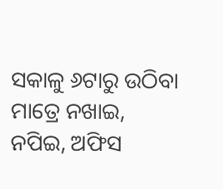ସକାଳୁ ୬ଟାରୁ ଉଠିବା ମାତ୍ରେ ନଖାଇ, ନପିଇ, ଅଫିସ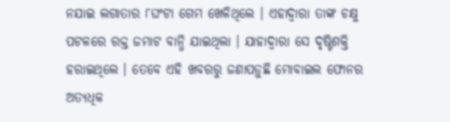ନଯାଇ ଲଗାତାର ୮ଘଂଟା ଗେମ ଖେଳିଥିଲେ । ଏହାଦ୍ୱାରା ତାଙ୍କ ଚକ୍ଷୁ ପଟଳରେ ରକ୍ତ ଜମାଟ ବାନ୍ଧି ଯାଇଥିଲା । ଯାହାଦ୍ୱାରା ସେ ଦୃଷ୍ଟିଶକ୍ତି ହରାଇଥିଲେ । ତେବେ ଏହି ଖବରରୁ ଜଣାପଡ଼ୁଛି ମୋବାଇଲ ଫୋନର ଅତ୍ୟଧିକ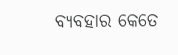ବ୍ୟବହାର କେତେ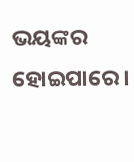ଭୟଙ୍କର ହୋଇପାରେ ।